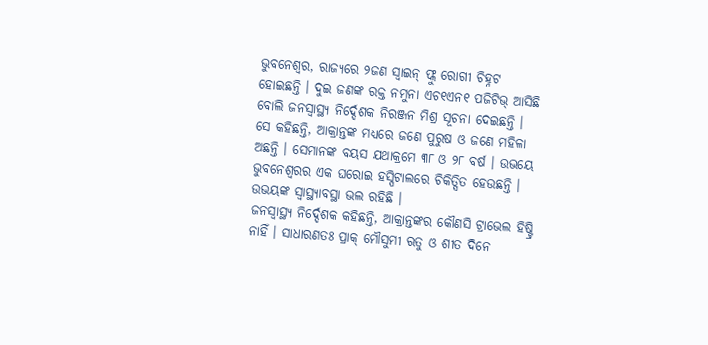ଭୁବନେଶ୍ୱର, ରାଜ୍ୟରେ ୨ଜଣ ସ୍ୱାଇନ୍ ଫ୍ଲୁ ରୋଗୀ ଚିହ୍ନଟ ହୋଇଛନ୍ତି । ଦୁଇ ଜଣଙ୍କ ରକ୍ତ ନମୁନା ଏଚ୧ଏନ୧ ପଜିଟିଭ୍ ଆସିଛି ବୋଲି ଜନସ୍ୱାସ୍ଥ୍ୟ ନିର୍ଦ୍ଦେଶକ ନିରଞ୍ଜନ ମିଶ୍ର ସୂଚନା ଦେଇଛନ୍ତି ।
ସେ କହିଛନ୍ତି, ଆକ୍ରାନ୍ତଙ୍କ ମଧ୍ୟରେ ଜଣେ ପୁରୁଷ ଓ ଜଣେ ମହିଳା ଅଛନ୍ତି । ସେମାନଙ୍କ ବୟସ ଯଥାକ୍ରମେ ୩୮ ଓ ୨୮ ବର୍ଷ । ଉଭୟେ ଭୁବନେଶ୍ୱରର ଏକ ଘରୋଇ ହସ୍ପିଟାଲରେ ଚିକିତ୍ସିତ ହେଉଛନ୍ତି । ଉଭୟଙ୍କ ସ୍ୱାସ୍ଥ୍ୟାବସ୍ଥା ଭଲ ରହିଛି ।
ଜନସ୍ୱାସ୍ଥ୍ୟ ନିର୍ଦ୍ଦେଶକ କହିଛନ୍ତି, ଆକ୍ରାନ୍ତଙ୍କର କୌଣସି ଟ୍ରାଭେଲ ହିଷ୍ଟ୍ରି ନାହିଁ । ସାଧାରଣତଃ ପ୍ରାକ୍ ମୌସୁମୀ ଋତୁ ଓ ଶୀତ ଦିନେ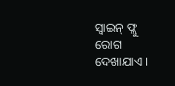ସ୍ୱାଇନ୍ ଫ୍ଲୁ ରୋଗ ଦେଖାଯାଏ ।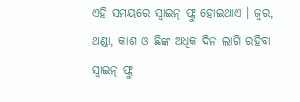ଏହି ସମୟରେ ସ୍ୱାଇନ୍ ଫ୍ଲୁ ହୋଇଥାଏ । ଜ୍ୱର, ଥଣ୍ଡା, କାଶ ଓ ଛିଙ୍କ ଅଧିକ ଦିନ ଲାଗି ରହିବା ସ୍ୱାଇନ୍ ଫ୍ଲୁ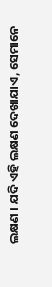ଲକ୍ଷଣ । ଯଦି ଏହି ଲକ୍ଷଣ ଦେଖାଯାଏ, ସେମାନେ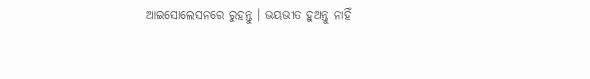ଆଇସୋଲେସନରେ ରୁହନ୍ତୁ । ଭୟଭୀତ ହୁଅନ୍ତୁ ନାହିଁ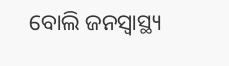ବୋଲି ଜନସ୍ୱାସ୍ଥ୍ୟ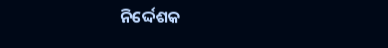ନିର୍ଦ୍ଦେଶକ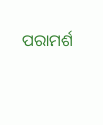ପରାମର୍ଶ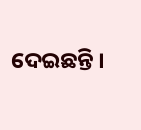ଦେଇଛନ୍ତି ।